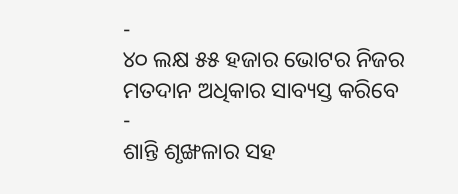-
୪୦ ଲକ୍ଷ ୫୫ ହଜାର ଭୋଟର ନିଜର ମତଦାନ ଅଧିକାର ସାବ୍ୟସ୍ତ କରିବେ
-
ଶାନ୍ତି ଶୃଙ୍ଖଳାର ସହ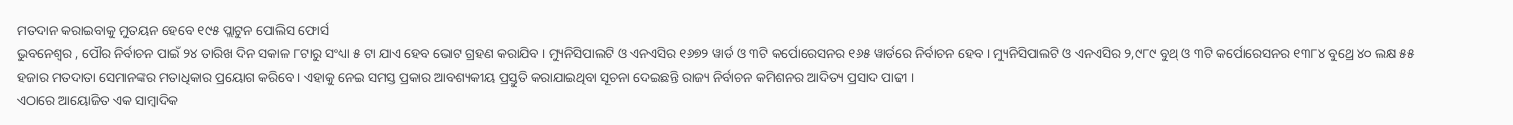ମତଦାନ କରାଇବାକୁ ମୁତୟନ ହେବେ ୧୯୫ ପ୍ଲାଟୁନ ପୋଲିସ ଫୋର୍ସ
ଭୁବନେଶ୍ୱର , ପୌର ନିର୍ବାଚନ ପାଇଁ ୨୪ ତାରିଖ ଦିନ ସକାଳ ୮ଟାରୁ ସଂଧ୍ୟା ୫ ଟା ଯାଏ ହେବ ଭୋଟ ଗ୍ରହଣ କରାଯିବ । ମ୍ୟୁନିସିପାଲଟି ଓ ଏନଏସିର ୧୬୭୨ ୱାର୍ଡ ଓ ୩ଟି କର୍ପୋରେସନର ୧୬୫ ୱାର୍ଡରେ ନିର୍ବାଚନ ହେବ । ମ୍ୟୁନିସିପାଲଟି ଓ ଏନଏସିର ୨,୯୮୯ ବୁଥ୍ ଓ ୩ଟି କର୍ପୋରେସନର ୧୩୮୪ ବୁଥ୍ରେ ୪୦ ଲକ୍ଷ ୫୫ ହଜାର ମତଦାତା ସେମାନଙ୍କର ମତାଧିକାର ପ୍ରୟୋଗ କରିବେ । ଏହାକୁ ନେଇ ସମସ୍ତ ପ୍ରକାର ଆବଶ୍ୟକୀୟ ପ୍ରସ୍ତୁତି କରାଯାଇଥିବା ସୂଚନା ଦେଇଛନ୍ତି ରାଜ୍ୟ ନିର୍ବାଚନ କମିଶନର ଆଦିତ୍ୟ ପ୍ରସାଦ ପାଢୀ ।
ଏଠାରେ ଆୟୋଜିତ ଏକ ସାମ୍ବାଦିକ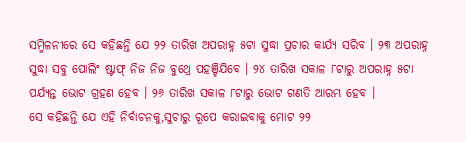ସମ୍ମିଳନୀରେ ସେ କହିଛନ୍ତି ଯେ ୨୨ ତାରିଖ ଅପରାହ୍ନ ୫ଟା ସୁଦ୍ଧା ପ୍ରଚାର କାର୍ଯ୍ୟ ସରିବ । ୨୩ ଅପରାହ୍ନ ସୁଦ୍ଧା ସବୁ ପୋଲିଂ ଷ୍ଟାଫ୍ ନିଜ ନିଜ ବୁଥ୍ରେ ପହଞ୍ଚିଯିବେ । ୨୪ ତାରିଖ ସକାଳ ୮ଟାରୁ ଅପରାହ୍ନ ୫ଟା ପର୍ଯ୍ୟନ୍ତ ଭୋଟ ଗ୍ରହଣ ହେବ । ୨୬ ତାରିଖ ସକାଳ ୮ଟାରୁ ଭୋଟ ଗଣତି ଆରମ୍ଭ ହେବ ।
ସେ କହିଛନ୍ତି ଯେ ଏହି ନିର୍ବାଚନକୁ,ସୁଚାରୁ ରୂପେ କରାଇବାକୁ ମୋଟ ୨୨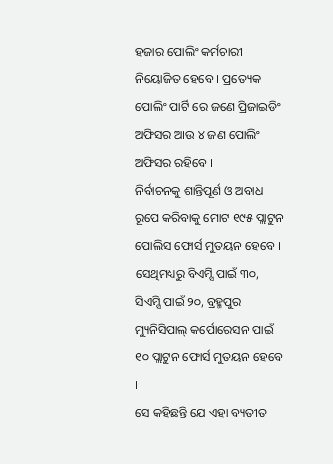ହଜାର ପୋଲିଂ କର୍ମଚାରୀ ନିୟୋଜିତ ହେବେ । ପ୍ରତ୍ୟେକ ପୋଲିଂ ପାର୍ଟି ରେ ଜଣେ ପ୍ରିଜାଇଡିଂ ଅଫିସର ଆଉ ୪ ଜଣ ପୋଲିଂ ଅଫିସର ରହିବେ ।
ନିର୍ବାଚନକୁ ଶାନ୍ତିପୂର୍ଣ ଓ ଅବାଧ ରୂପେ କରିବାକୁ ମୋଟ ୧୯୫ ପ୍ଲାଟୁନ ପୋଲିସ ଫୋର୍ସ ମୁତୟନ ହେବେ । ସେଥିମଧ୍ୟରୁ ବିଏମ୍ସି ପାଇଁ ୩୦, ସିଏମ୍ସି ପାଇଁ ୨୦, ବ୍ରହ୍ମପୁର ମ୍ୟୁନିସିପାଲ୍ କର୍ପୋରେସନ ପାଇଁ ୧୦ ପ୍ଲାଟୁନ ଫୋର୍ସ ମୁତୟନ ହେବେ ।
ସେ କହିଛନ୍ତି ଯେ ଏହା ବ୍ୟତୀତ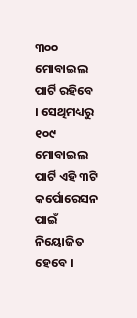୩୦୦ ମୋବାଇଲ ପାର୍ଟି ରହିବେ । ସେଥିମଧ୍ୟରୁ ୧୦୯ ମୋବାଇଲ ପାର୍ଟି ଏହି ୩ଟି କର୍ପୋରେସନ ପାଇଁ ନିୟୋଜିତ ହେବେ ।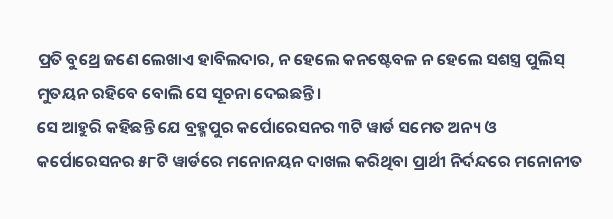ପ୍ରତି ବୁଥ୍ରେ ଜଣେ ଲେଖାଏ ହାବିଲଦାର, ନ ହେଲେ କନଷ୍ଟେବଳ ନ ହେଲେ ସଶସ୍ତ୍ର ପୁଲିସ୍ ମୁତୟନ ରହିବେ ବୋଲି ସେ ସୂଚନା ଦେଇଛନ୍ତି ।
ସେ ଆହୁରି କହିଛନ୍ତି ଯେ ବ୍ରହ୍ମପୁର କର୍ପୋରେସନର ୩ଟି ୱାର୍ଡ ସମେତ ଅନ୍ୟ ଓ କର୍ପୋରେସନର ୫୮ଟି ୱାର୍ଡରେ ମନୋନୟନ ଦାଖଲ କରିଥିବା ପ୍ରାର୍ଥୀ ନିର୍ଦନ୍ଦରେ ମନୋନୀତ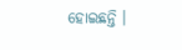ହୋଇଛନ୍ତି ।